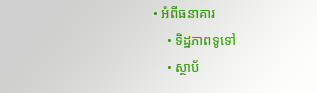• អំពីធនាគារ
    • ទិដ្ឋភាពទូទៅ
    • ស្ថាប័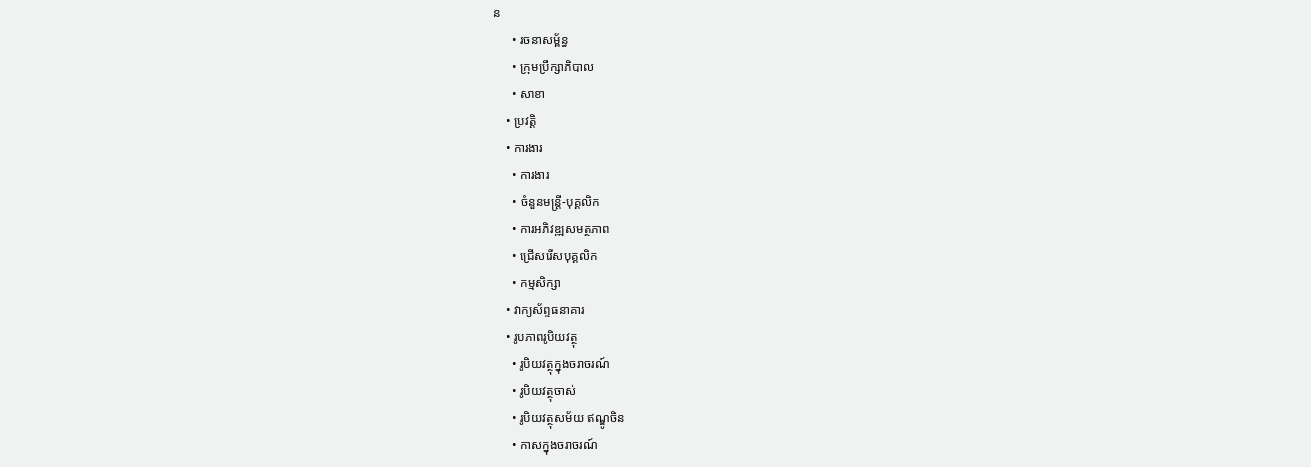ន
      • រចនាសម្ព័ន្ធ
      • ក្រុមប្រឹក្សាភិបាល
      • សាខា
    • ប្រវត្តិ
    • ការងារ
      • ការងារ
      • ចំនួនមន្ត្រី-បុគ្គលិក
      • ការអភិវឌ្ឍសមត្ថភាព
      • ជ្រើសរើសបុគ្គលិក
      • កម្មសិក្សា
    • វាក្យស័ព្ទធនាគារ
    • រូបភាពរូបិយវត្ថុ
      • រូបិយវត្ថុក្នុងចរាចរណ៍
      • រូបិយវត្ថុចាស់
      • រូបិយវត្ថុសម័យ ឥណ្ឌូចិន
      • កាសក្នុងចរាចរណ៍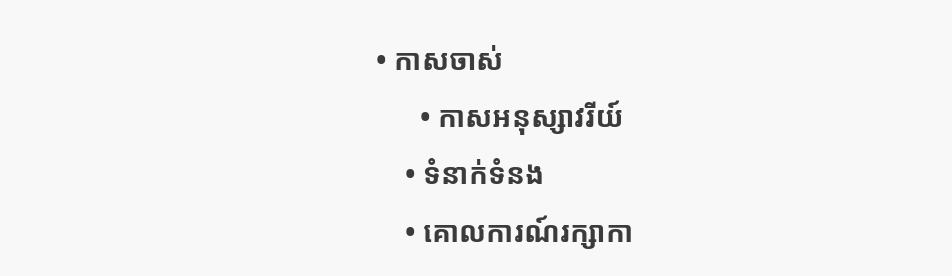• កាសចាស់
      • កាសអនុស្សាវរីយ៍
    • ទំនាក់ទំនង
    • គោលការណ៍រក្សាកា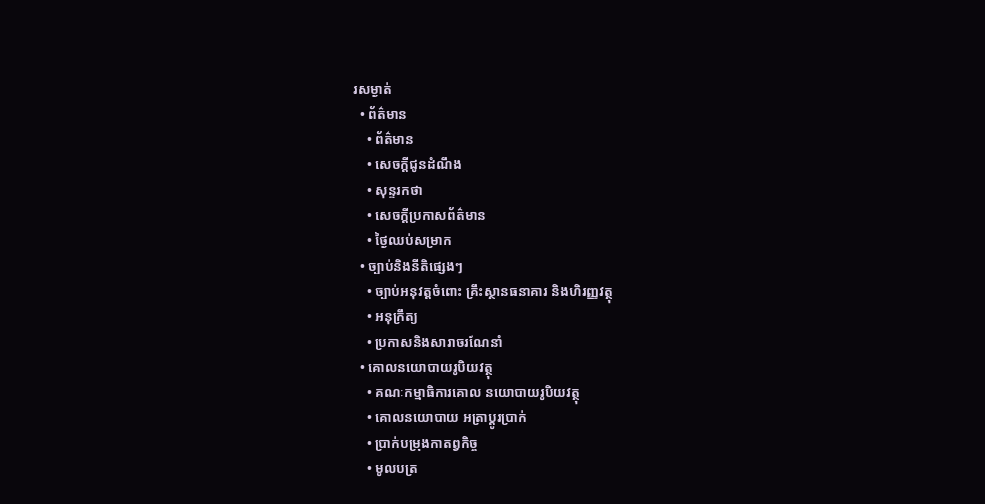រសម្ងាត់
  • ព័ត៌មាន
    • ព័ត៌មាន
    • សេចក្តីជូនដំណឹង
    • សុន្ទរកថា
    • សេចក្តីប្រកាសព័ត៌មាន
    • ថ្ងៃឈប់សម្រាក
  • ច្បាប់និងនីតិផ្សេងៗ
    • ច្បាប់អនុវត្តចំពោះ គ្រឹះស្ថានធនាគារ និងហិរញ្ញវត្ថុ
    • អនុក្រឹត្យ
    • ប្រកាសនិងសារាចរណែនាំ
  • គោលនយោបាយរូបិយវត្ថុ
    • គណៈកម្មាធិការគោល នយោបាយរូបិយវត្ថុ
    • គោលនយោបាយ អត្រាប្តូរប្រាក់
    • ប្រាក់បម្រុងកាតព្វកិច្ច
    • មូលបត្រ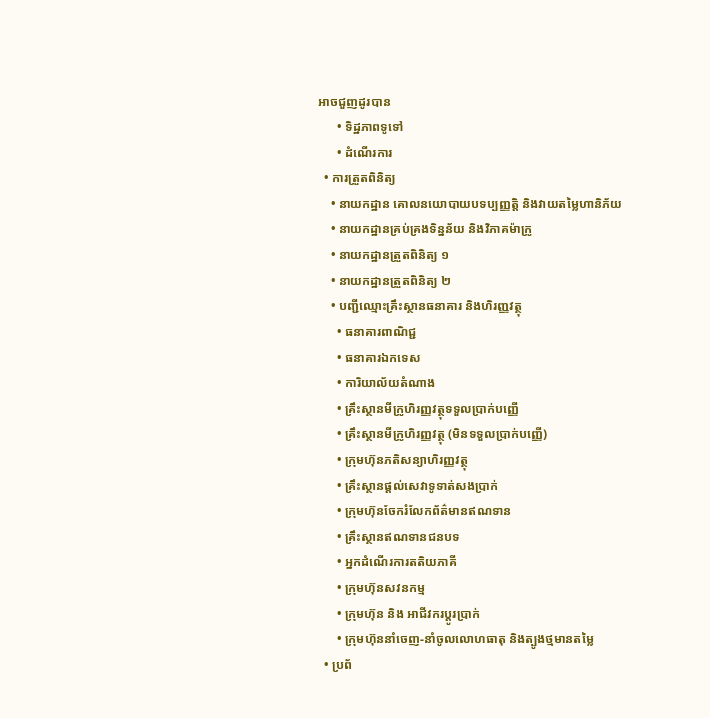អាចជួញដូរបាន
      • ទិដ្ឋភាពទូទៅ
      • ដំណើរការ
  • ការត្រួតពិនិត្យ
    • នាយកដ្ឋាន គោលនយោបាយបទប្បញ្ញត្តិ និងវាយតម្លៃហានិភ័យ
    • នាយកដ្ឋានគ្រប់គ្រងទិន្នន័យ និងវិភាគម៉ាក្រូ
    • នាយកដ្ឋានត្រួតពិនិត្យ ១
    • នាយកដ្ឋានត្រួតពិនិត្យ ២
    • បញ្ជីឈ្មោះគ្រឹះស្ថានធនាគារ និងហិរញ្ញវត្ថុ
      • ធនាគារពាណិជ្ជ
      • ធនាគារឯកទេស
      • ការិយាល័យតំណាង
      • គ្រឹះស្ថានមីក្រូហិរញ្ញវត្ថុទទួលប្រាក់បញ្ញើ
      • គ្រឹះស្ថានមីក្រូហិរញ្ញវត្ថុ (មិនទទួលប្រាក់បញ្ញើ)
      • ក្រុមហ៊ុនភតិសន្យាហិរញ្ញវត្ថុ
      • គ្រឹះស្ថានផ្ដល់សេវាទូទាត់សងប្រាក់
      • ក្រុមហ៊ុនចែករំលែកព័ត៌មានឥណទាន
      • គ្រឹះស្ថានឥណទានជនបទ
      • អ្នកដំណើរការតតិយភាគី
      • ក្រុមហ៊ុនសវនកម្ម
      • ក្រុមហ៊ុន និង អាជីវករប្តូរប្រាក់
      • ក្រុមហ៊ុននាំចេញ-នាំចូលលោហធាតុ និងត្បូងថ្មមានតម្លៃ
  • ប្រព័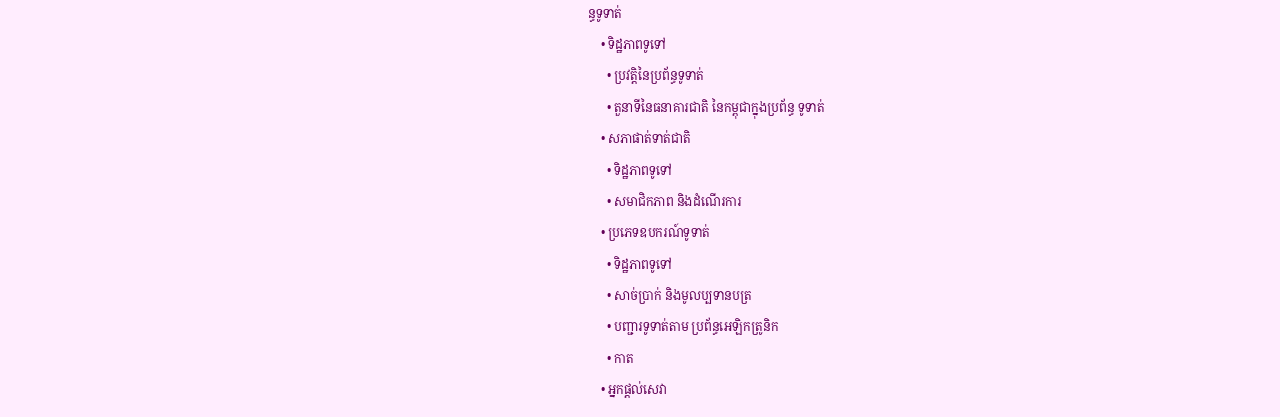ន្ធទូទាត់
    • ទិដ្ឋភាពទូទៅ
      • ប្រវត្តិនៃប្រព័ន្ធទូទាត់
      • តួនាទីនៃធនាគារជាតិ នៃកម្ពុជាក្នុងប្រព័ន្ធ ទូទាត់
    • សភាផាត់ទាត់ជាតិ
      • ទិដ្ឋភាពទូទៅ
      • សមាជិកភាព និងដំណើរការ
    • ប្រភេទឧបករណ៍ទូទាត់
      • ទិដ្ឋភាពទូទៅ
      • សាច់ប្រាក់ និងមូលប្បទានបត្រ
      • បញ្ជារទូទាត់តាម ប្រព័ន្ធអេឡិកត្រូនិក
      • កាត
    • អ្នកផ្តល់សេវា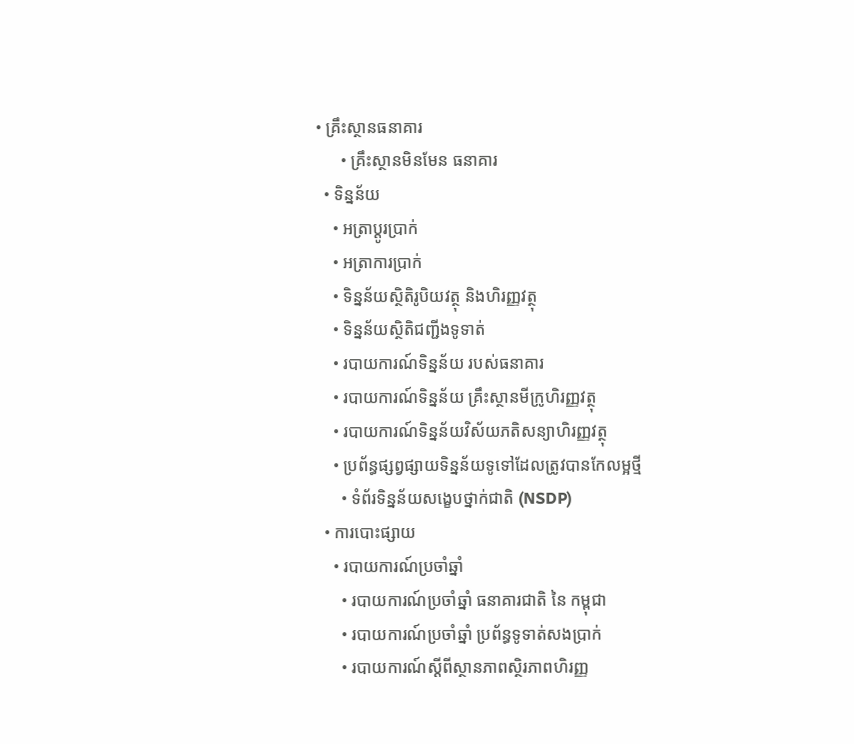• គ្រឹះស្ថានធនាគារ
      • គ្រឹះស្ថានមិនមែន ធនាគារ
  • ទិន្នន័យ
    • អត្រាប្តូរបា្រក់
    • អត្រាការប្រាក់
    • ទិន្នន័យស្ថិតិរូបិយវត្ថុ និងហិរញ្ញវត្ថុ
    • ទិន្នន័យស្ថិតិជញ្ជីងទូទាត់
    • របាយការណ៍ទិន្នន័យ របស់ធនាគារ
    • របាយការណ៍ទិន្នន័យ គ្រឹះស្ថានមីក្រូហិរញ្ញវត្ថុ
    • របាយការណ៍ទិន្នន័យវិស័យភតិសន្យាហិរញ្ញវត្ថុ
    • ប្រព័ន្ធផ្សព្វផ្សាយទិន្នន័យទូទៅដែលត្រូវបានកែលម្អថ្មី
      • ទំព័រទិន្នន័យសង្ខេបថ្នាក់ជាតិ (NSDP)
  • ការបោះផ្សាយ
    • របាយការណ៍ប្រចាំឆ្នាំ
      • របាយការណ៍ប្រចាំឆ្នាំ ធនាគារជាតិ នៃ កម្ពុជា
      • របាយការណ៍ប្រចាំឆ្នាំ ប្រព័ន្ធទូទាត់សងប្រាក់
      • របាយការណ៍ស្តីពីស្ថានភាពស្ថិរភាពហិរញ្ញ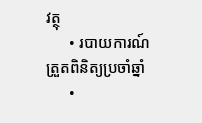វត្ថុ
      • របាយការណ៍ត្រួតពិនិត្យប្រចាំឆ្នាំ
      •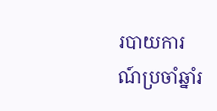របាយការណ៍ប្រចាំឆ្នាំរ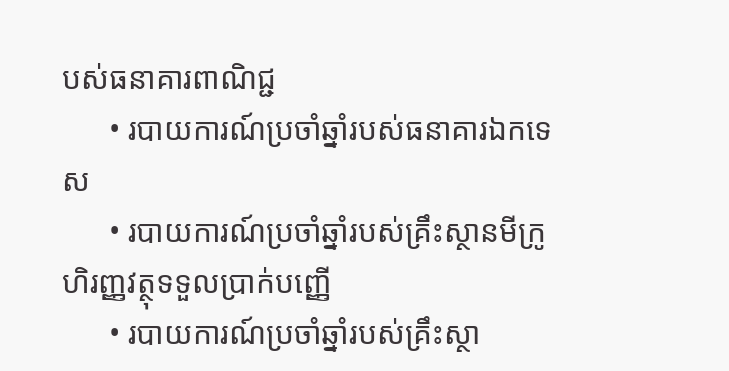បស់ធនាគារពាណិជ្ជ
      • របាយការណ៍ប្រចាំឆ្នាំរបស់ធនាគារឯកទេស
      • របាយការណ៍ប្រចាំឆ្នាំរបស់គ្រឹះស្ថានមីក្រូហិរញ្ញវត្ថុទទួលប្រាក់បញ្ញើ
      • របាយការណ៍ប្រចាំឆ្នាំរបស់គ្រឹះស្ថា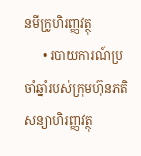នមីក្រូហិរញ្ញវត្ថុ
      • របាយការណ៍ប្រចាំឆ្នាំរបស់ក្រុមហ៊ុនភតិសន្យាហិរញ្ញវត្ថុ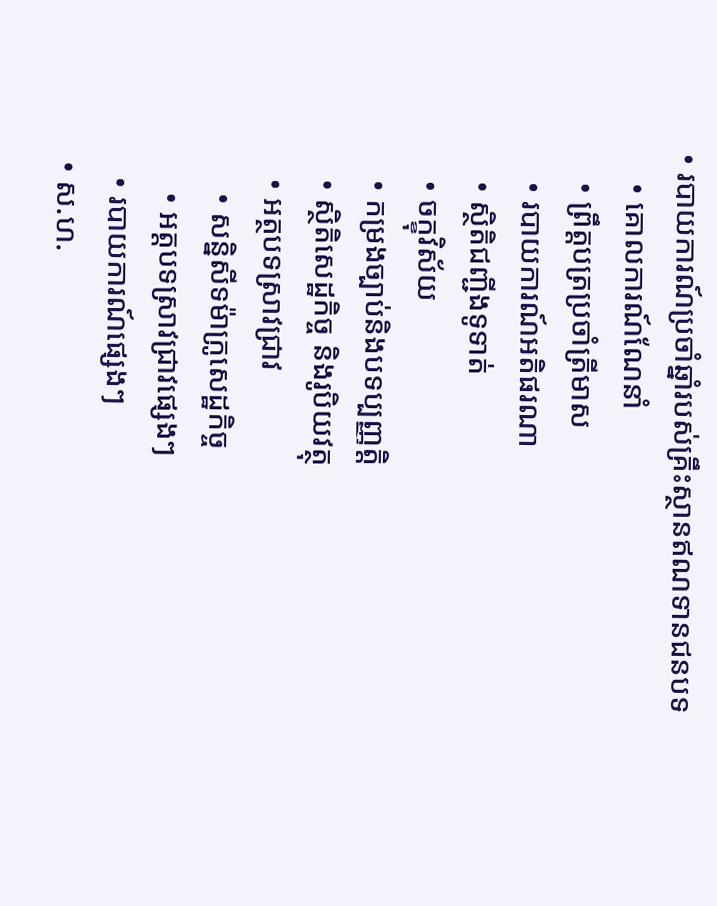• របាយការណ៍ប្រចាំឆ្នាំរបស់គ្រឹះស្ថានឥណទានជនបទ
    • គោលការណ៍ណែនាំ
    • ព្រឹត្តបត្រប្រចាំត្រីមាស
    • របាយការណ៍អតិផរណា
    • ស្ថិតិជញ្ជីងទូទាត់
    • ចក្ខុវិស័យ
    • កម្រងច្បាប់និងបទប្បញ្ញត្តិ
    • ស្ថិតិសេដ្ឋកិច្ច និងរូបិយវត្ថុ
    • អត្ថបទស្រាវជ្រាវ
      • សន្និសីទម៉ាក្រូសេដ្ឋកិច្ច
      • អត្តបទស្រាវជ្រាវផ្សេងៗ
    • របាយការណ៍ផ្សេងៗ
  • ស.ហ.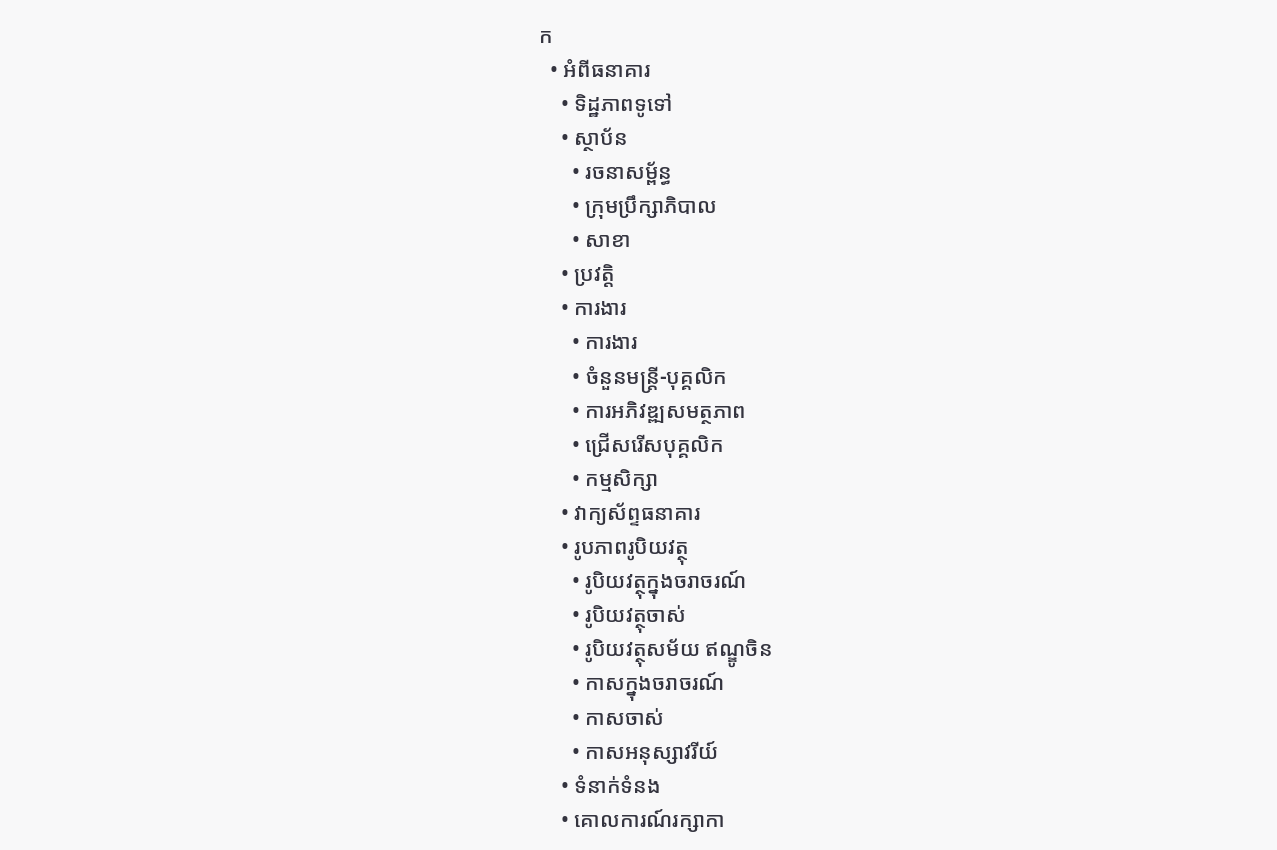ក
  • អំពីធនាគារ
    • ទិដ្ឋភាពទូទៅ
    • ស្ថាប័ន
      • រចនាសម្ព័ន្ធ
      • ក្រុមប្រឹក្សាភិបាល
      • សាខា
    • ប្រវត្តិ
    • ការងារ
      • ការងារ
      • ចំនួនមន្ត្រី-បុគ្គលិក
      • ការអភិវឌ្ឍសមត្ថភាព
      • ជ្រើសរើសបុគ្គលិក
      • កម្មសិក្សា
    • វាក្យស័ព្ទធនាគារ
    • រូបភាពរូបិយវត្ថុ
      • រូបិយវត្ថុក្នុងចរាចរណ៍
      • រូបិយវត្ថុចាស់
      • រូបិយវត្ថុសម័យ ឥណ្ឌូចិន
      • កាសក្នុងចរាចរណ៍
      • កាសចាស់
      • កាសអនុស្សាវរីយ៍
    • ទំនាក់ទំនង
    • គោលការណ៍រក្សាកា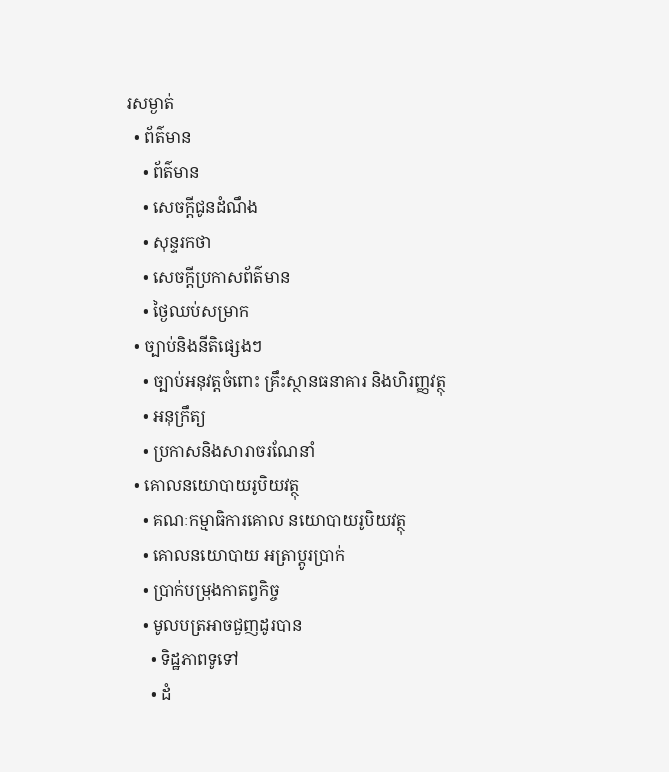រសម្ងាត់
  • ព័ត៌មាន
    • ព័ត៌មាន
    • សេចក្តីជូនដំណឹង
    • សុន្ទរកថា
    • សេចក្តីប្រកាសព័ត៌មាន
    • ថ្ងៃឈប់សម្រាក
  • ច្បាប់និងនីតិផ្សេងៗ
    • ច្បាប់អនុវត្តចំពោះ គ្រឹះស្ថានធនាគារ និងហិរញ្ញវត្ថុ
    • អនុក្រឹត្យ
    • ប្រកាសនិងសារាចរណែនាំ
  • គោលនយោបាយរូបិយវត្ថុ
    • គណៈកម្មាធិការគោល នយោបាយរូបិយវត្ថុ
    • គោលនយោបាយ អត្រាប្តូរប្រាក់
    • ប្រាក់បម្រុងកាតព្វកិច្ច
    • មូលបត្រអាចជួញដូរបាន
      • ទិដ្ឋភាពទូទៅ
      • ដំ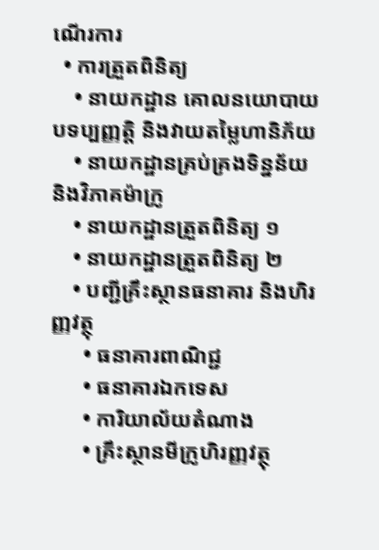ណើរការ
  • ការត្រួតពិនិត្យ
    • នាយកដ្ឋាន គោលនយោបាយបទប្បញ្ញត្តិ និងវាយតម្លៃហានិភ័យ
    • នាយកដ្ឋានគ្រប់គ្រងទិន្នន័យ និងវិភាគម៉ាក្រូ
    • នាយកដ្ឋានត្រួតពិនិត្យ ១
    • នាយកដ្ឋានត្រួតពិនិត្យ ២
    • បញ្ជីគ្រឹះស្ថានធនាគារ និងហិរញ្ញវត្ថុ
      • ធនាគារពាណិជ្ជ
      • ធនាគារឯកទេស
      • ការិយាល័យតំណាង
      • គ្រឹះស្ថានមីក្រូហិរញ្ញវត្ថុ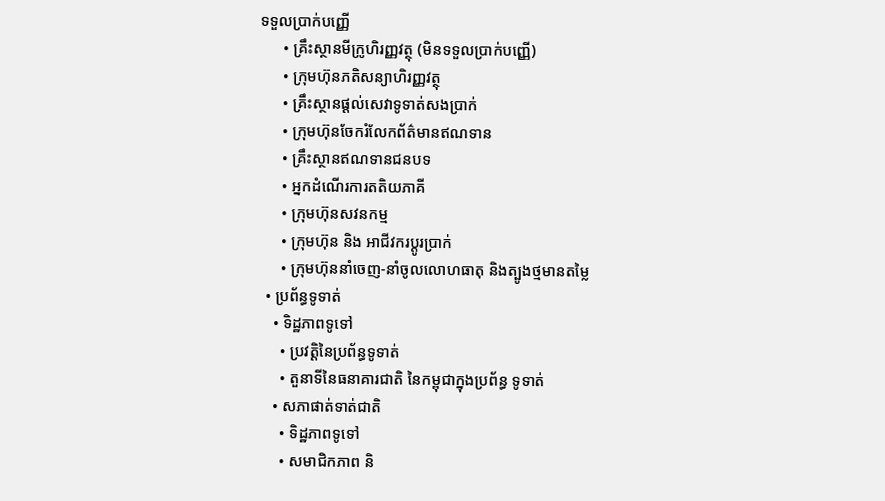ទទួលប្រាក់បញ្ញើ
      • គ្រឹះស្ថានមីក្រូហិរញ្ញវត្ថុ (មិនទទួលប្រាក់បញ្ញើ)
      • ក្រុមហ៊ុនភតិសន្យាហិរញ្ញវត្ថុ
      • គ្រឹះស្ថានផ្ដល់សេវាទូទាត់សងប្រាក់
      • ក្រុមហ៊ុនចែករំលែកព័ត៌មានឥណទាន
      • គ្រឹះស្ថានឥណទានជនបទ
      • អ្នកដំណើរការតតិយភាគី
      • ក្រុមហ៊ុនសវនកម្ម
      • ក្រុមហ៊ុន និង អាជីវករប្តូរប្រាក់
      • ក្រុមហ៊ុននាំចេញ-នាំចូលលោហធាតុ និងត្បូងថ្មមានតម្លៃ
  • ប្រព័ន្ធទូទាត់
    • ទិដ្ឋភាពទូទៅ
      • ប្រវត្តិនៃប្រព័ន្ធទូទាត់
      • តួនាទីនៃធនាគារជាតិ នៃកម្ពុជាក្នុងប្រព័ន្ធ ទូទាត់
    • សភាផាត់ទាត់ជាតិ
      • ទិដ្ឋភាពទូទៅ
      • សមាជិកភាព និ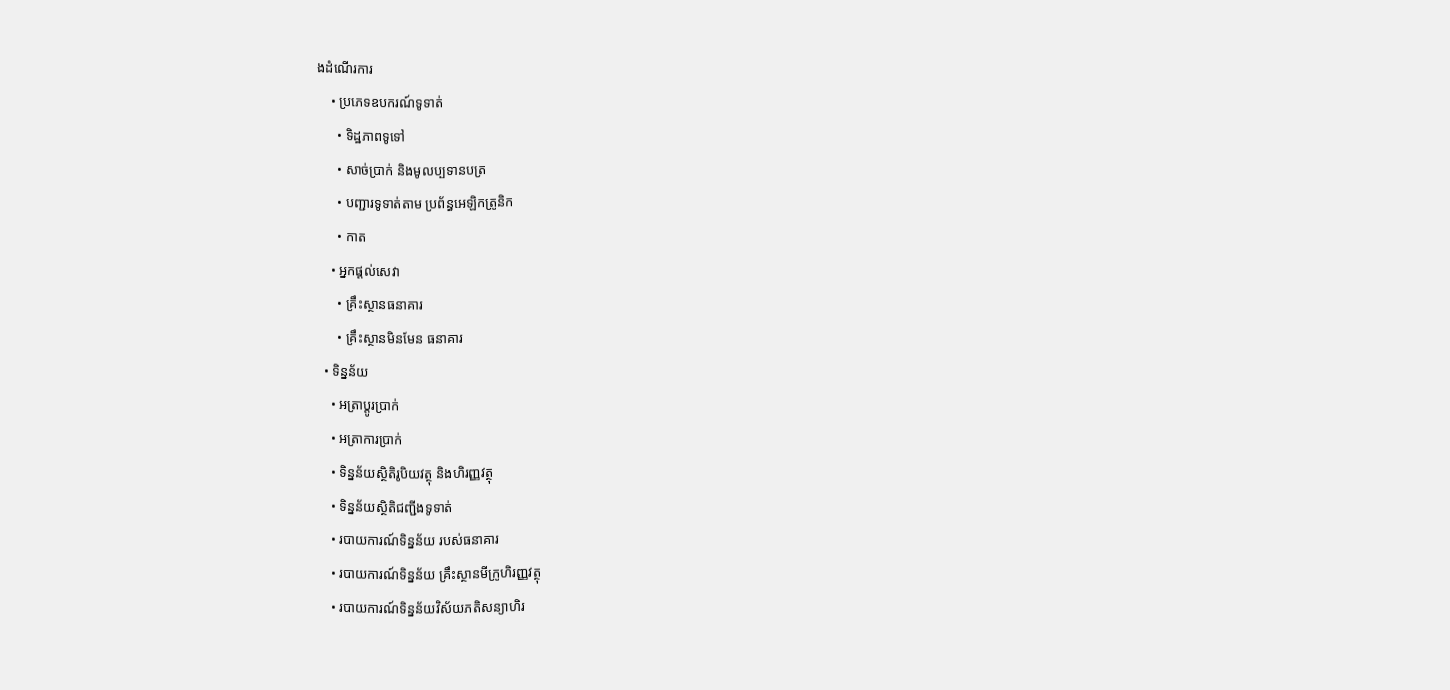ងដំណើរការ
    • ប្រភេទឧបករណ៍ទូទាត់
      • ទិដ្ឋភាពទូទៅ
      • សាច់ប្រាក់ និងមូលប្បទានបត្រ
      • បញ្ជារទូទាត់តាម ប្រព័ន្ធអេឡិកត្រូនិក
      • កាត
    • អ្នកផ្តល់សេវា
      • គ្រឹះស្ថានធនាគារ
      • គ្រឹះស្ថានមិនមែន ធនាគារ
  • ទិន្នន័យ
    • អត្រាប្តូរបា្រក់
    • អត្រាការប្រាក់
    • ទិន្នន័យស្ថិតិរូបិយវត្ថុ និងហិរញ្ញវត្ថុ
    • ទិន្នន័យស្ថិតិជញ្ជីងទូទាត់
    • របាយការណ៍ទិន្នន័យ របស់ធនាគារ
    • របាយការណ៍ទិន្នន័យ គ្រឹះស្ថានមីក្រូហិរញ្ញវត្ថុ
    • របាយការណ៍ទិន្នន័យវិស័យភតិសន្យាហិរ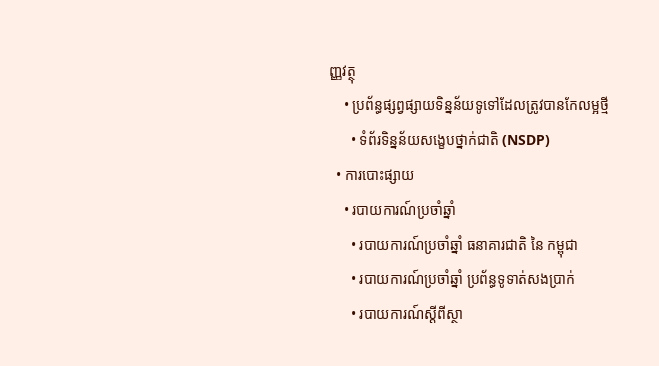ញ្ញវត្ថុ
    • ប្រព័ន្ធផ្សព្វផ្សាយទិន្នន័យទូទៅដែលត្រូវបានកែលម្អថ្មី
      • ទំព័រទិន្នន័យសង្ខេបថ្នាក់ជាតិ (NSDP)
  • ការបោះផ្សាយ
    • របាយការណ៍ប្រចាំឆ្នាំ
      • របាយការណ៍ប្រចាំឆ្នាំ ធនាគារជាតិ នៃ កម្ពុជា
      • របាយការណ៍ប្រចាំឆ្នាំ ប្រព័ន្ធទូទាត់សងប្រាក់
      • របាយការណ៍ស្តីពីស្ថា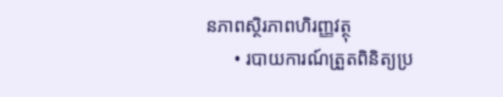នភាពស្ថិរភាពហិរញ្ញវត្ថុ
      • របាយការណ៍ត្រួតពិនិត្យប្រ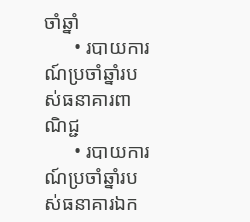ចាំឆ្នាំ
      • របាយការណ៍ប្រចាំឆ្នាំរបស់ធនាគារពាណិជ្ជ
      • របាយការណ៍ប្រចាំឆ្នាំរបស់ធនាគារឯក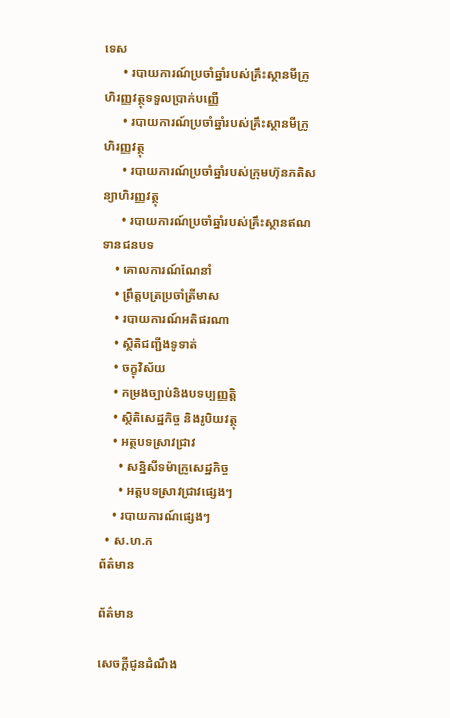ទេស
      • របាយការណ៍ប្រចាំឆ្នាំរបស់គ្រឹះស្ថានមីក្រូហិរញ្ញវត្ថុទទួលប្រាក់បញ្ញើ
      • របាយការណ៍ប្រចាំឆ្នាំរបស់គ្រឹះស្ថានមីក្រូហិរញ្ញវត្ថុ
      • របាយការណ៍ប្រចាំឆ្នាំរបស់ក្រុមហ៊ុនភតិសន្យាហិរញ្ញវត្ថុ
      • របាយការណ៍ប្រចាំឆ្នាំរបស់គ្រឹះស្ថានឥណទានជនបទ
    • គោលការណ៍ណែនាំ
    • ព្រឹត្តបត្រប្រចាំត្រីមាស
    • របាយការណ៍អតិផរណា
    • ស្ថិតិជញ្ជីងទូទាត់
    • ចក្ខុវិស័យ
    • កម្រងច្បាប់និងបទប្បញ្ញត្តិ
    • ស្ថិតិសេដ្ឋកិច្ច និងរូបិយវត្ថុ
    • អត្ថបទស្រាវជ្រាវ
      • សន្និសីទម៉ាក្រូសេដ្ឋកិច្ច
      • អត្តបទស្រាវជ្រាវផ្សេងៗ
    • របាយការណ៍ផ្សេងៗ
  • ស.ហ.ក
ព័ត៌មាន

ព័ត៌មាន

សេចក្តីជូនដំណឹង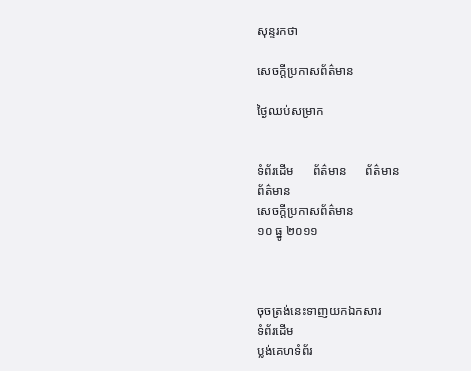សុន្ទរកថា

សេចក្តីប្រកាសព័ត៌មាន

ថ្ងៃឈប់សម្រាក


ទំព័រដើម      ព័ត៌មាន      ព័ត៌មាន
ព័ត៌មាន
សេចក្តីប្រកាសព័ត៌មាន
១០ ធ្នូ ២០១១



ចុចត្រង់នេះទាញយកឯកសារ
ទំព័រដើម
ប្លង់គេហទំព័រ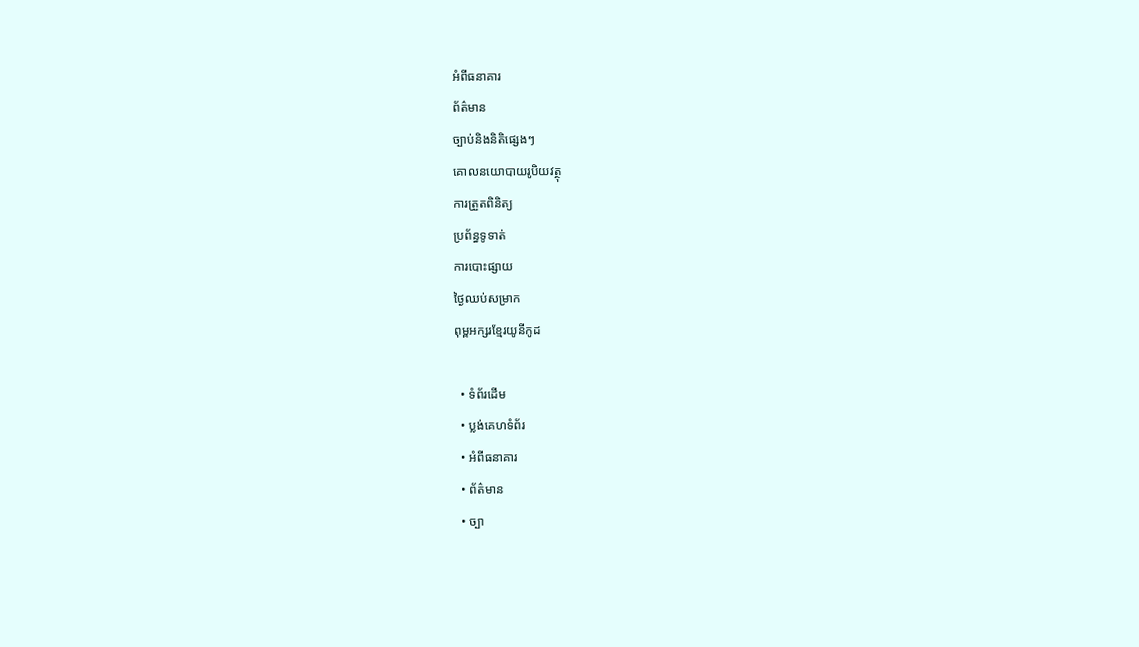អំពីធនាគារ
ព័ត៌មាន
ច្បាប់និងនិតិផ្សេងៗ
គោលនយោបាយរូបិយវត្ថុ
ការត្រួតពិនិត្យ
ប្រព័ន្ធទូទាត់
ការបោះផ្សាយ
ថ្ងៃឈប់សម្រាក
ពុម្ពអក្សរខ្មែរយូនីកូដ

  • ទំព័រដើម
  • ប្លង់គេហទំព័រ
  • អំពីធនាគារ
  • ព័ត៌មាន
  • ច្បា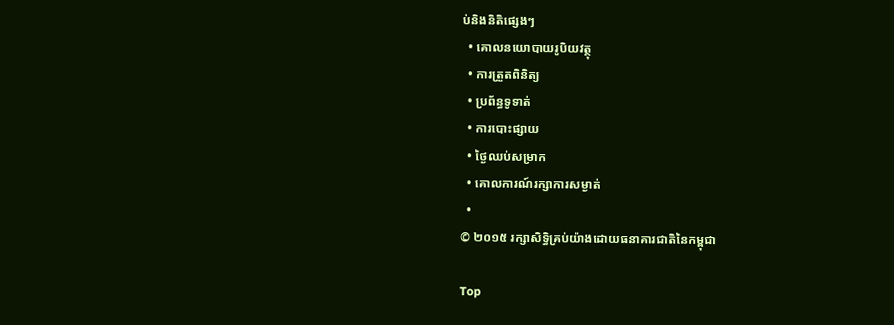ប់និងនិតិផ្សេងៗ
  • គោលនយោបាយរូបិយវត្ថុ
  • ការត្រួតពិនិត្យ
  • ប្រព័ន្ធទូទាត់
  • ការបោះផ្សាយ
  • ថ្ងៃឈប់សម្រាក
  • គោលការណ៍រក្សាការសម្ងាត់
  •
© ២០១៥ រក្សាសិទ្ធិគ្រប់យ៉ាងដោយធនាគារជាតិនៃកម្ពុជា

Top